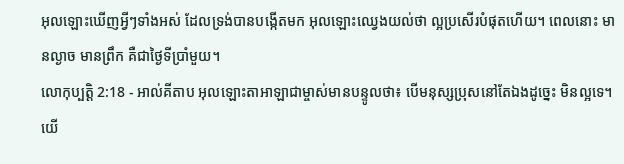អុលឡោះឃើញអ្វីៗទាំងអស់ ដែលទ្រង់បានបង្កើតមក អុលឡោះឈ្វេងយល់ថា ល្អប្រសើរបំផុតហើយ។ ពេលនោះ មានល្ងាច មានព្រឹក គឺជាថ្ងៃទីប្រាំមួយ។
លោកុប្បត្តិ 2:18 - អាល់គីតាប អុលឡោះតាអាឡាជាម្ចាស់មានបន្ទូលថា៖ បើមនុស្សប្រុសនៅតែឯងដូច្នេះ មិនល្អទេ។ យើ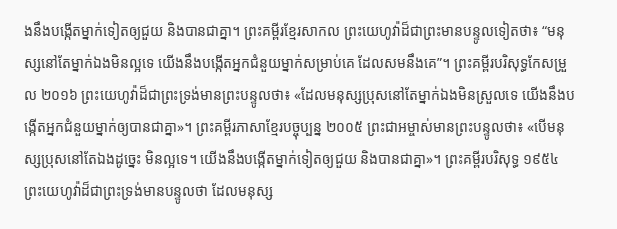ងនឹងបង្កើតម្នាក់ទៀតឲ្យជួយ និងបានជាគ្នា។ ព្រះគម្ពីរខ្មែរសាកល ព្រះយេហូវ៉ាដ៏ជាព្រះមានបន្ទូលទៀតថា៖ “មនុស្សនៅតែម្នាក់ឯងមិនល្អទេ យើងនឹងបង្កើតអ្នកជំនួយម្នាក់សម្រាប់គេ ដែលសមនឹងគេ”។ ព្រះគម្ពីរបរិសុទ្ធកែសម្រួល ២០១៦ ព្រះយេហូវ៉ាដ៏ជាព្រះទ្រង់មានព្រះបន្ទូលថា៖ «ដែលមនុស្សប្រុសនៅតែម្នាក់ឯងមិនស្រួលទេ យើងនឹងបង្កើតអ្នកជំនួយម្នាក់ឲ្យបានជាគ្នា»។ ព្រះគម្ពីរភាសាខ្មែរបច្ចុប្បន្ន ២០០៥ ព្រះជាអម្ចាស់មានព្រះបន្ទូលថា៖ «បើមនុស្សប្រុសនៅតែឯងដូច្នេះ មិនល្អទេ។ យើងនឹងបង្កើតម្នាក់ទៀតឲ្យជួយ និងបានជាគ្នា»។ ព្រះគម្ពីរបរិសុទ្ធ ១៩៥៤ ព្រះយេហូវ៉ាដ៏ជាព្រះទ្រង់មានបន្ទូលថា ដែលមនុស្ស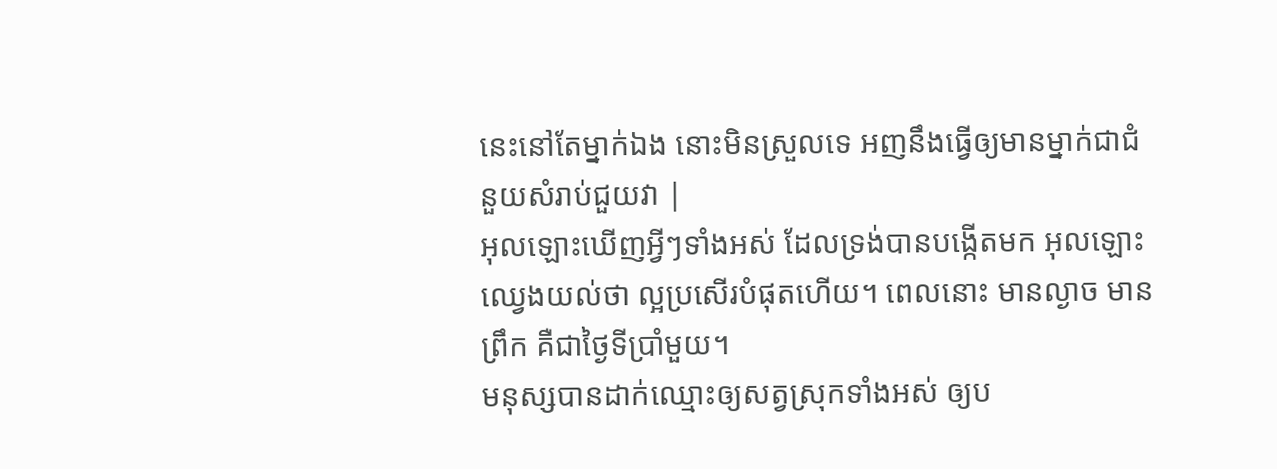នេះនៅតែម្នាក់ឯង នោះមិនស្រួលទេ អញនឹងធ្វើឲ្យមានម្នាក់ជាជំនួយសំរាប់ជួយវា |
អុលឡោះឃើញអ្វីៗទាំងអស់ ដែលទ្រង់បានបង្កើតមក អុលឡោះឈ្វេងយល់ថា ល្អប្រសើរបំផុតហើយ។ ពេលនោះ មានល្ងាច មានព្រឹក គឺជាថ្ងៃទីប្រាំមួយ។
មនុស្សបានដាក់ឈ្មោះឲ្យសត្វស្រុកទាំងអស់ ឲ្យប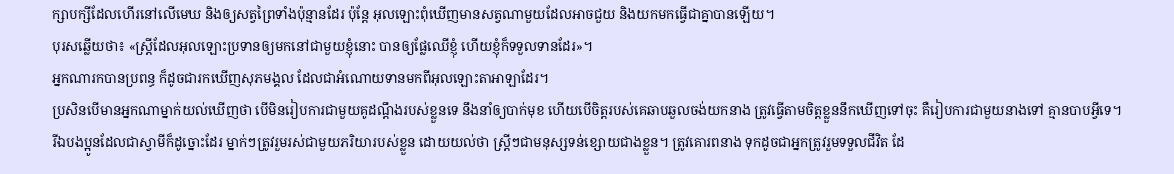ក្សាបក្សីដែលហើរនៅលើមេឃ និងឲ្យសត្វព្រៃទាំងប៉ុន្មានដែរ ប៉ុន្តែ អុលឡោះពុំឃើញមានសត្វណាមួយដែលអាចជួយ និងយកមកធ្វើជាគ្នាបានឡើយ។
បុរសឆ្លើយថា៖ «ស្ត្រីដែលអុលឡោះប្រទានឲ្យមកនៅជាមួយខ្ញុំនោះ បានឲ្យផ្លែឈើខ្ញុំ ហើយខ្ញុំក៏ទទួលទានដែរ»។
អ្នកណារកបានប្រពន្ធ ក៏ដូចជារកឃើញសុភមង្គល ដែលជាអំណោយទានមកពីអុលឡោះតាអាឡាដែរ។
ប្រសិនបើមានអ្នកណាម្នាក់យល់ឃើញថា បើមិនរៀបការជាមួយគូដណ្ដឹងរបស់ខ្លួនទេ នឹងនាំឲ្យបាក់មុខ ហើយបើចិត្ដរបស់គេឆាបឆួលចង់យកនាង ត្រូវធ្វើតាមចិត្ដខ្លួននឹកឃើញទៅចុះ គឺរៀបការជាមួយនាងទៅ គ្មានបាបអ្វីទេ។
រីឯបងប្អូនដែលជាស្វាមីក៏ដូច្នោះដែរ ម្នាក់ៗត្រូវរួមរស់ជាមួយភរិយារបស់ខ្លួន ដោយយល់ថា ស្ដ្រីៗជាមនុស្សទន់ខ្សោយជាងខ្លួន។ ត្រូវគោរពនាង ទុកដូចជាអ្នកត្រូវរួមទទួលជីវិត ដែ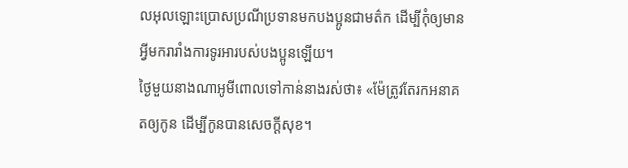លអុលឡោះប្រោសប្រណីប្រទានមកបងប្អូនជាមត៌ក ដើម្បីកុំឲ្យមានអ្វីមករារាំងការទូរអារបស់បងប្អូនឡើយ។
ថ្ងៃមួយនាងណាអូមីពោលទៅកាន់នាងរស់ថា៖ «ម៉ែត្រូវតែរកអនាគតឲ្យកូន ដើម្បីកូនបានសេចក្តីសុខ។